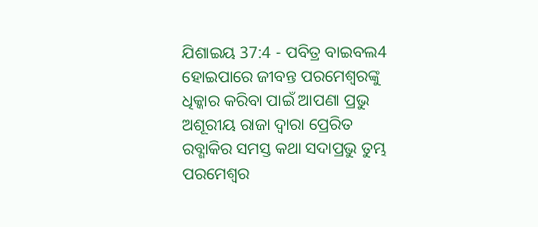ଯିଶାଇୟ 37:4 - ପବିତ୍ର ବାଇବଲ4 ହୋଇପାରେ ଜୀବନ୍ତ ପରମେଶ୍ୱରଙ୍କୁ ଧିକ୍କାର କରିବା ପାଇଁ ଆପଣା ପ୍ରଭୁ ଅଶୂରୀୟ ରାଜା ଦ୍ୱାରା ପ୍ରେରିତ ରବ୍ଶାକିର ସମସ୍ତ କଥା ସଦାପ୍ରଭୁ ତୁମ୍ଭ ପରମେଶ୍ୱର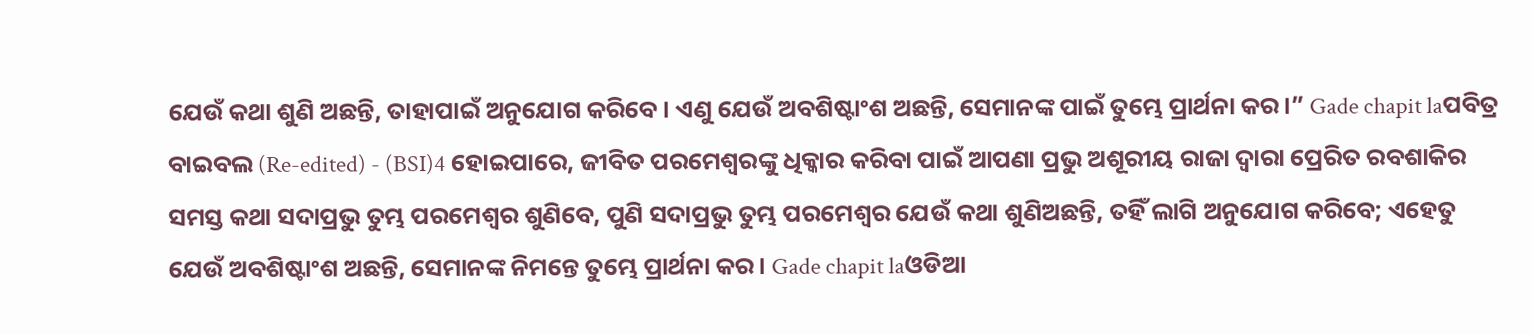ଯେଉଁ କଥା ଶୁଣି ଅଛନ୍ତି, ତାହାପାଇଁ ଅନୁଯୋଗ କରିବେ। ଏଣୁ ଯେଉଁ ଅବଶିଷ୍ଟାଂଶ ଅଛନ୍ତି, ସେମାନଙ୍କ ପାଇଁ ତୁମ୍ଭେ ପ୍ରାର୍ଥନା କର।” Gade chapit laପବିତ୍ର ବାଇବଲ (Re-edited) - (BSI)4 ହୋଇପାରେ, ଜୀବିତ ପରମେଶ୍ଵରଙ୍କୁ ଧିକ୍କାର କରିବା ପାଇଁ ଆପଣା ପ୍ରଭୁ ଅଶୂରୀୟ ରାଜା ଦ୍ଵାରା ପ୍ରେରିତ ରବଶାକିର ସମସ୍ତ କଥା ସଦାପ୍ରଭୁ ତୁମ୍ଭ ପରମେଶ୍ଵର ଶୁଣିବେ, ପୁଣି ସଦାପ୍ରଭୁ ତୁମ୍ଭ ପରମେଶ୍ଵର ଯେଉଁ କଥା ଶୁଣିଅଛନ୍ତି, ତହିଁ ଲାଗି ଅନୁଯୋଗ କରିବେ; ଏହେତୁ ଯେଉଁ ଅବଶିଷ୍ଟାଂଶ ଅଛନ୍ତି, ସେମାନଙ୍କ ନିମନ୍ତେ ତୁମ୍ଭେ ପ୍ରାର୍ଥନା କର। Gade chapit laଓଡିଆ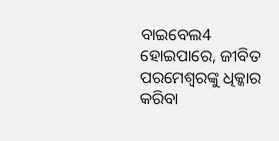ବାଇବେଲ4 ହୋଇପାରେ, ଜୀବିତ ପରମେଶ୍ୱରଙ୍କୁ ଧିକ୍କାର କରିବା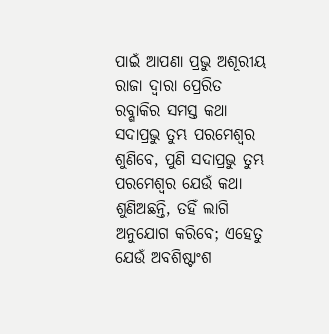ପାଇଁ ଆପଣା ପ୍ରଭୁ ଅଶୂରୀୟ ରାଜା ଦ୍ୱାରା ପ୍ରେରିତ ରବ୍ଶାକିର ସମସ୍ତ କଥା ସଦାପ୍ରଭୁ ତୁମ୍ଭ ପରମେଶ୍ୱର ଶୁଣିବେ, ପୁଣି ସଦାପ୍ରଭୁ ତୁମ୍ଭ ପରମେଶ୍ୱର ଯେଉଁ କଥା ଶୁଣିଅଛନ୍ତି, ତହିଁ ଲାଗି ଅନୁଯୋଗ କରିବେ; ଏହେତୁ ଯେଉଁ ଅବଶିଷ୍ଟାଂଶ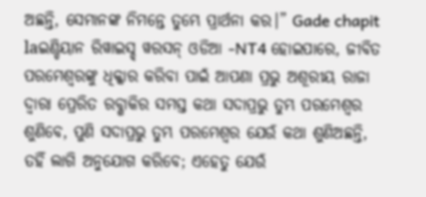ଅଛନ୍ତି, ସେମାନଙ୍କ ନିମନ୍ତେ ତୁମ୍ଭେ ପ୍ରାର୍ଥନା କର।” Gade chapit laଇଣ୍ଡିୟାନ ରିୱାଇସ୍ଡ୍ ୱରସନ୍ ଓଡିଆ -NT4 ହୋଇପାରେ, ଜୀବିତ ପରମେଶ୍ୱରଙ୍କୁ ଧିକ୍କାର କରିବା ପାଇଁ ଆପଣା ପ୍ରଭୁ ଅଶୂରୀୟ ରାଜା ଦ୍ୱାରା ପ୍ରେରିତ ରବ୍ଶାକିର ସମସ୍ତ କଥା ସଦାପ୍ରଭୁ ତୁମ୍ଭ ପରମେଶ୍ୱର ଶୁଣିବେ, ପୁଣି ସଦାପ୍ରଭୁ ତୁମ୍ଭ ପରମେଶ୍ୱର ଯେଉଁ କଥା ଶୁଣିଅଛନ୍ତି, ତହିଁ ଲାଗି ଅନୁଯୋଗ କରିବେ; ଏହେତୁ ଯେଉଁ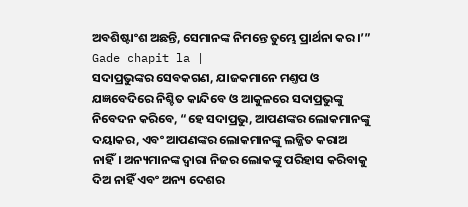ଅବଶିଷ୍ଟାଂଶ ଅଛନ୍ତି, ସେମାନଙ୍କ ନିମନ୍ତେ ତୁମ୍ଭେ ପ୍ରାର୍ଥନା କର।’” Gade chapit la |
ସଦାପ୍ରଭୁଙ୍କର ସେବକଗଣ, ଯାଜକମାନେ ମଣ୍ତପ ଓ ଯଜ୍ଞବେଦିରେ ନିଶ୍ଚିତ କାନ୍ଦିବେ ଓ ଆକୁଳରେ ସଦାପ୍ରଭୁଙ୍କୁ ନିବେଦନ କରିବେ, “ହେ ସଦାପ୍ରଭୁ, ଆପଣଙ୍କର ଲୋକମାନଙ୍କୁ ଦୟାକର, ଏବଂ ଆପଣଙ୍କର ଲୋକମାନଙ୍କୁ ଲଜ୍ଜିତ କରାଅ ନାହିଁ। ଅନ୍ୟମାନଙ୍କ ଦ୍ୱାରା ନିଜର ଲୋକଙ୍କୁ ପରିହାସ କରିବାକୁ ଦିଅ ନାହିଁ ଏବଂ ଅନ୍ୟ ଦେଶର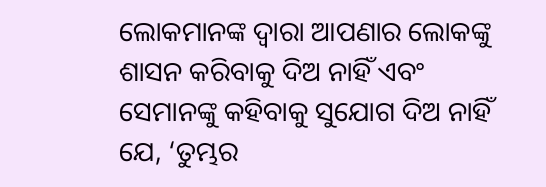ଲୋକମାନଙ୍କ ଦ୍ୱାରା ଆପଣାର ଲୋକଙ୍କୁ ଶାସନ କରିବାକୁ ଦିଅ ନାହିଁ ଏବଂ ସେମାନଙ୍କୁ କହିବାକୁ ସୁଯୋଗ ଦିଅ ନାହିଁ ଯେ, ‘ତୁମ୍ଭର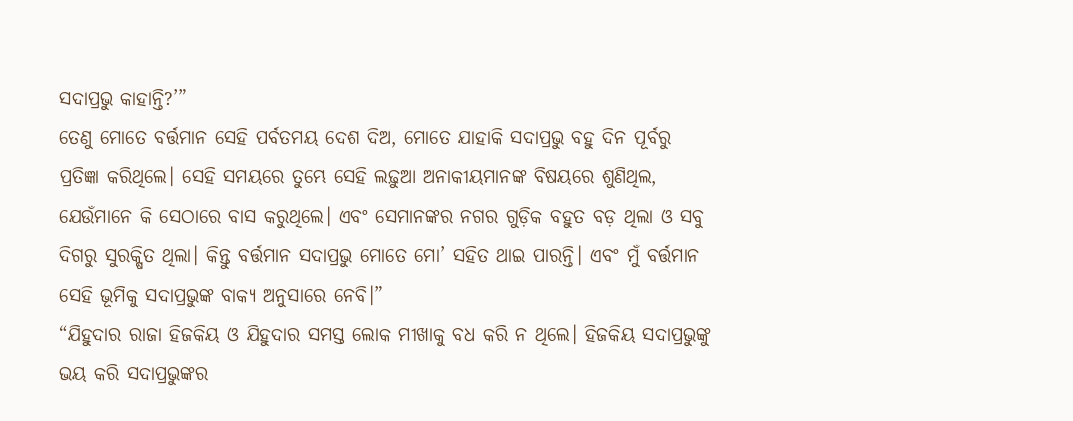ସଦାପ୍ରଭୁ କାହାନ୍ତି?’”
ତେଣୁ ମୋତେ ବର୍ତ୍ତମାନ ସେହି ପର୍ବତମୟ ଦେଶ ଦିଅ, ମୋତେ ଯାହାକି ସଦାପ୍ରଭୁ ବହୁ ଦିନ ପୂର୍ବରୁ ପ୍ରତିଜ୍ଞା କରିଥିଲେ। ସେହି ସମୟରେ ତୁମ୍ଭେ ସେହି ଲଢ଼ୁଆ ଅନାକୀୟମାନଙ୍କ ବିଷୟରେ ଶୁଣିଥିଲ, ଯେଉଁମାନେ କି ସେଠାରେ ବାସ କରୁଥିଲେ। ଏବଂ ସେମାନଙ୍କର ନଗର ଗୁଡ଼ିକ ବହୁତ ବଡ଼ ଥିଲା ଓ ସବୁ ଦିଗରୁ ସୁରକ୍ଷିତ ଥିଲା। କିନ୍ତୁ ବର୍ତ୍ତମାନ ସଦାପ୍ରଭୁ ମୋତେ ମୋ’ ସହିତ ଥାଇ ପାରନ୍ତି। ଏବଂ ମୁଁ ବର୍ତ୍ତମାନ ସେହି ଭୂମିକୁ ସଦାପ୍ରଭୁଙ୍କ ବାକ୍ୟ ଅନୁସାରେ ନେବି।”
“ଯିହୁଦାର ରାଜା ହିଜକିୟ ଓ ଯିହୁଦାର ସମସ୍ତ ଲୋକ ମୀଖାକୁ ବଧ କରି ନ ଥିଲେ। ହିଜକିୟ ସଦାପ୍ରଭୁଙ୍କୁ ଭୟ କରି ସଦାପ୍ରଭୁଙ୍କର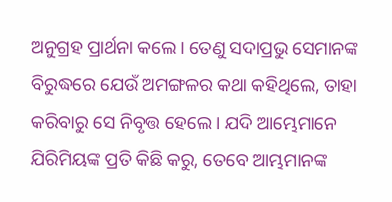ଅନୁଗ୍ରହ ପ୍ରାର୍ଥନା କଲେ। ତେଣୁ ସଦାପ୍ରଭୁ ସେମାନଙ୍କ ବିରୁଦ୍ଧରେ ଯେଉଁ ଅମଙ୍ଗଳର କଥା କହିଥିଲେ, ତାହା କରିବାରୁ ସେ ନିବୃତ୍ତ ହେଲେ। ଯଦି ଆମ୍ଭେମାନେ ଯିରିମିୟଙ୍କ ପ୍ରତି କିଛି କରୁ, ତେବେ ଆମ୍ଭମାନଙ୍କ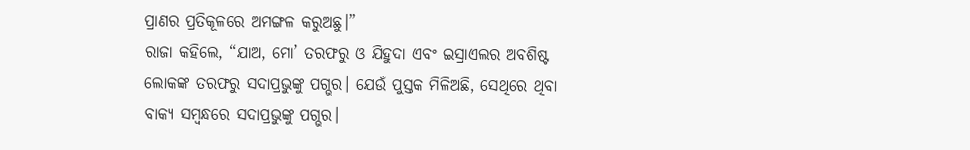ପ୍ରାଣର ପ୍ରତିକୂଳରେ ଅମଙ୍ଗଳ କରୁଅଛୁ।”
ରାଜା କହିଲେ, “ଯାଅ, ମୋ’ ତରଫରୁ ଓ ଯିହୁଦା ଏବଂ ଇସ୍ରାଏଲର ଅବଶିଷ୍ଟ ଲୋକଙ୍କ ତରଫରୁ ସଦାପ୍ରଭୁଙ୍କୁ ପଗ୍ଭର। ଯେଉଁ ପୁସ୍ତକ ମିଳିଅଛି, ସେଥିରେ ଥିବା ବାକ୍ୟ ସମ୍ବନ୍ଧରେ ସଦାପ୍ରଭୁଙ୍କୁ ପଗ୍ଭର।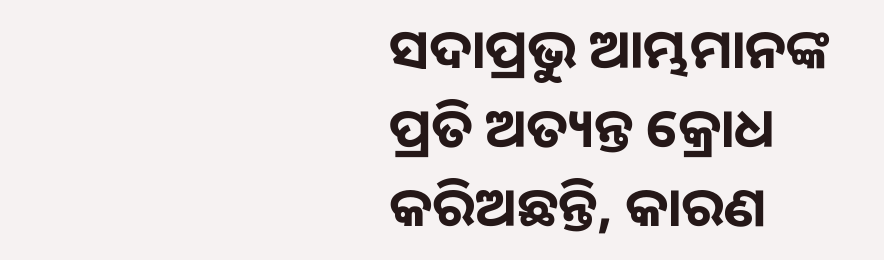ସଦାପ୍ରଭୁ ଆମ୍ଭମାନଙ୍କ ପ୍ରତି ଅତ୍ୟନ୍ତ କ୍ରୋଧ କରିଅଛନ୍ତି, କାରଣ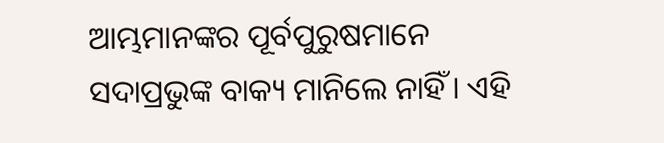ଆମ୍ଭମାନଙ୍କର ପୂର୍ବପୁରୁଷମାନେ ସଦାପ୍ରଭୁଙ୍କ ବାକ୍ୟ ମାନିଲେ ନାହିଁ। ଏହି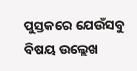ପୁସ୍ତକରେ ଯେଉଁସବୁ ବିଷୟ ଉଲ୍ଲେଖ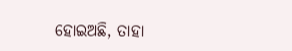ହୋଇଅଛି, ତାହା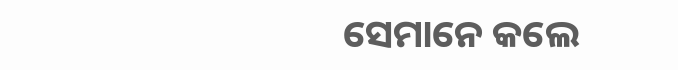ସେମାନେ କଲେ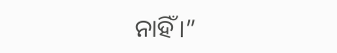ନାହିଁ।”